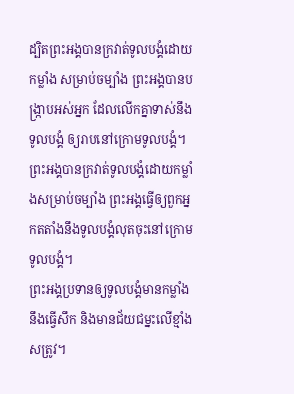ដ្បិតព្រះអង្គបានក្រវាត់ទូលបង្គំដោយកម្លាំង សម្រាប់ចម្បាំង ព្រះអង្គបានបង្ក្រាបអស់អ្នក ដែលលើកគ្នាទាស់នឹងទូលបង្គំ ឲ្យរាបនៅក្រោមទូលបង្គំ។
ព្រះអង្គបានក្រវាត់ទូលបង្គំដោយកម្លាំងសម្រាប់ចម្បាំង ព្រះអង្គធ្វើឲ្យពួកអ្នកតតាំងនឹងទូលបង្គំលុតចុះនៅក្រោមទូលបង្គំ។
ព្រះអង្គប្រទានឲ្យទូលបង្គំមានកម្លាំង នឹងធ្វើសឹក និងមានជ័យជម្នះលើខ្មាំងសត្រូវ។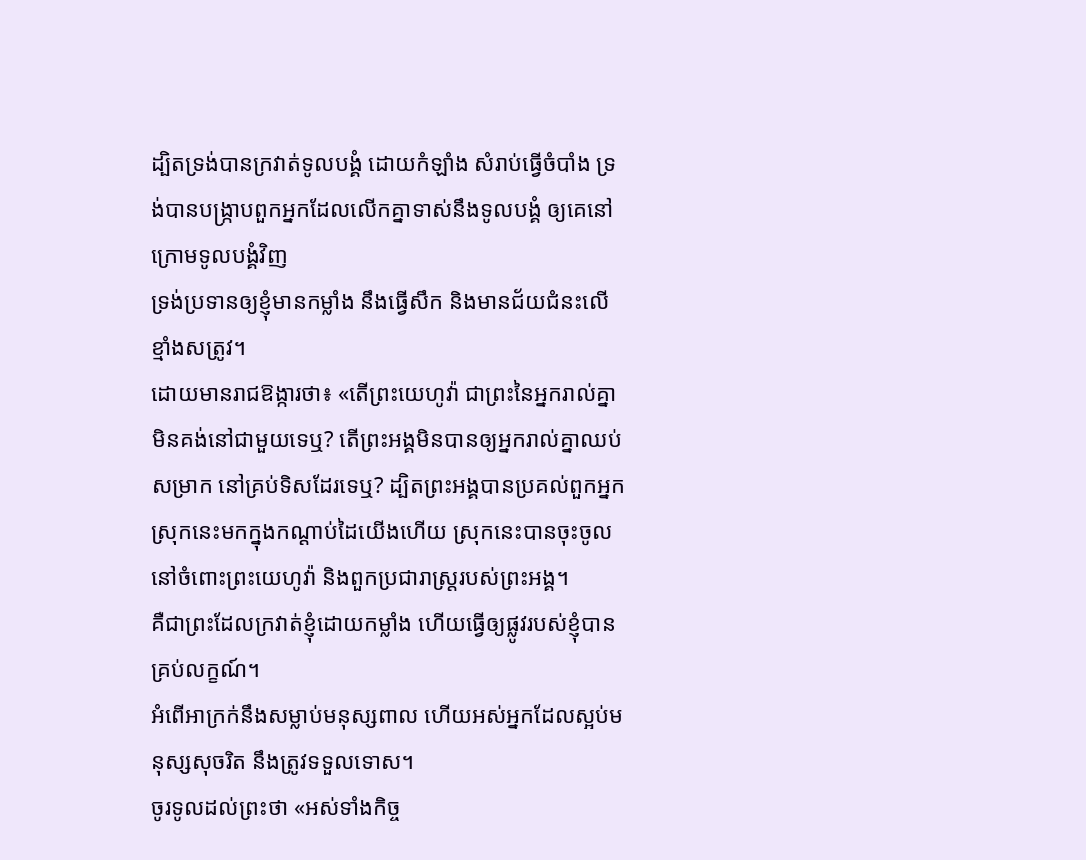ដ្បិតទ្រង់បានក្រវាត់ទូលបង្គំ ដោយកំឡាំង សំរាប់ធ្វើចំបាំង ទ្រង់បានបង្ក្រាបពួកអ្នកដែលលើកគ្នាទាស់នឹងទូលបង្គំ ឲ្យគេនៅក្រោមទូលបង្គំវិញ
ទ្រង់ប្រទានឲ្យខ្ញុំមានកម្លាំង នឹងធ្វើសឹក និងមានជ័យជំនះលើខ្មាំងសត្រូវ។
ដោយមានរាជឱង្ការថា៖ «តើព្រះយេហូវ៉ា ជាព្រះនៃអ្នករាល់គ្នា មិនគង់នៅជាមួយទេឬ? តើព្រះអង្គមិនបានឲ្យអ្នករាល់គ្នាឈប់សម្រាក នៅគ្រប់ទិសដែរទេឬ? ដ្បិតព្រះអង្គបានប្រគល់ពួកអ្នកស្រុកនេះមកក្នុងកណ្ដាប់ដៃយើងហើយ ស្រុកនេះបានចុះចូលនៅចំពោះព្រះយេហូវ៉ា និងពួកប្រជារាស្ត្ររបស់ព្រះអង្គ។
គឺជាព្រះដែលក្រវាត់ខ្ញុំដោយកម្លាំង ហើយធ្វើឲ្យផ្លូវរបស់ខ្ញុំបានគ្រប់លក្ខណ៍។
អំពើអាក្រក់នឹងសម្លាប់មនុស្សពាល ហើយអស់អ្នកដែលស្អប់មនុស្សសុចរិត នឹងត្រូវទទួលទោស។
ចូរទូលដល់ព្រះថា «អស់ទាំងកិច្ច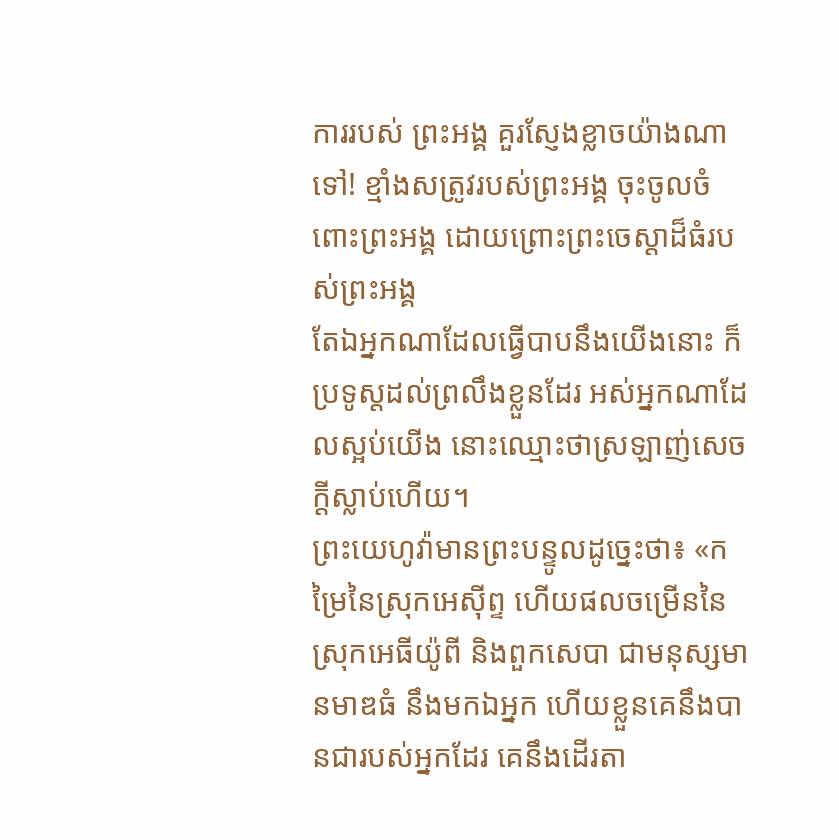ការរបស់ ព្រះអង្គ គួរស្ញែងខ្លាចយ៉ាងណាទៅ! ខ្មាំងសត្រូវរបស់ព្រះអង្គ ចុះចូលចំពោះព្រះអង្គ ដោយព្រោះព្រះចេស្ដាដ៏ធំរបស់ព្រះអង្គ
តែឯអ្នកណាដែលធ្វើបាបនឹងយើងនោះ ក៏ប្រទូស្តដល់ព្រលឹងខ្លួនដែរ អស់អ្នកណាដែលស្អប់យើង នោះឈ្មោះថាស្រឡាញ់សេចក្ដីស្លាប់ហើយ។
ព្រះយេហូវ៉ាមានព្រះបន្ទូលដូច្នេះថា៖ «កម្រៃនៃស្រុកអេស៊ីព្ទ ហើយផលចម្រើននៃស្រុកអេធីយ៉ូពី និងពួកសេបា ជាមនុស្សមានមាឌធំ នឹងមកឯអ្នក ហើយខ្លួនគេនឹងបានជារបស់អ្នកដែរ គេនឹងដើរតា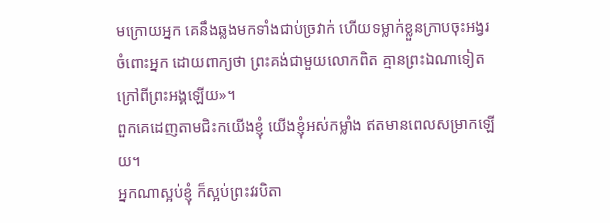មក្រោយអ្នក គេនឹងឆ្លងមកទាំងជាប់ច្រវាក់ ហើយទម្លាក់ខ្លួនក្រាបចុះអង្វរចំពោះអ្នក ដោយពាក្យថា ព្រះគង់ជាមួយលោកពិត គ្មានព្រះឯណាទៀតក្រៅពីព្រះអង្គឡើយ»។
ពួកគេដេញតាមជិះកយើងខ្ញុំ យើងខ្ញុំអស់កម្លាំង ឥតមានពេលសម្រាកឡើយ។
អ្នកណាស្អប់ខ្ញុំ ក៏ស្អប់ព្រះវរបិតា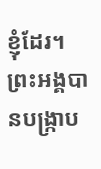ខ្ញុំដែរ។
ព្រះអង្គបានបង្ក្រាប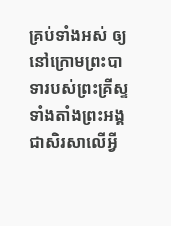គ្រប់ទាំងអស់ ឲ្យនៅក្រោមព្រះបាទារបស់ព្រះគ្រីស្ទ ទាំងតាំងព្រះអង្គជាសិរសាលើអ្វី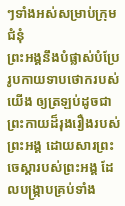ៗទាំងអស់សម្រាប់ក្រុមជំនុំ
ព្រះអង្គនឹងបំផ្លាស់បំប្រែរូបកាយទាបថោករបស់យើង ឲ្យត្រឡប់ដូចជាព្រះកាយដ៏រុងរឿងរបស់ព្រះអង្គ ដោយសារព្រះចេស្តារបស់ព្រះអង្គ ដែលបង្ក្រាបគ្រប់ទាំង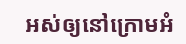អស់ឲ្យនៅក្រោមអំ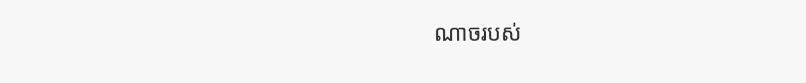ណាចរបស់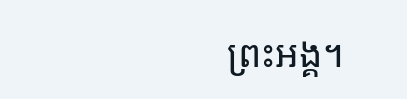ព្រះអង្គ។